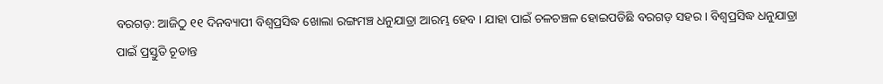ବରଗଡ଼: ଆଜିଠୁ ୧୧ ଦିନବ୍ୟାପୀ ବିଶ୍ବପ୍ରସିଦ୍ଧ ଖୋଲା ରଙ୍ଗମଞ୍ଚ ଧନୁଯାତ୍ରା ଆରମ୍ଭ ହେବ । ଯାହା ପାଇଁ ଚଳଚଞ୍ଚଳ ହୋଇପଡିଛି ବରଗଡ଼ ସହର । ବିଶ୍ବପ୍ରସିଦ୍ଧ ଧନୁଯାତ୍ରା ପାଇଁ ପ୍ରସ୍ତୁତି ଚୂଡାନ୍ତ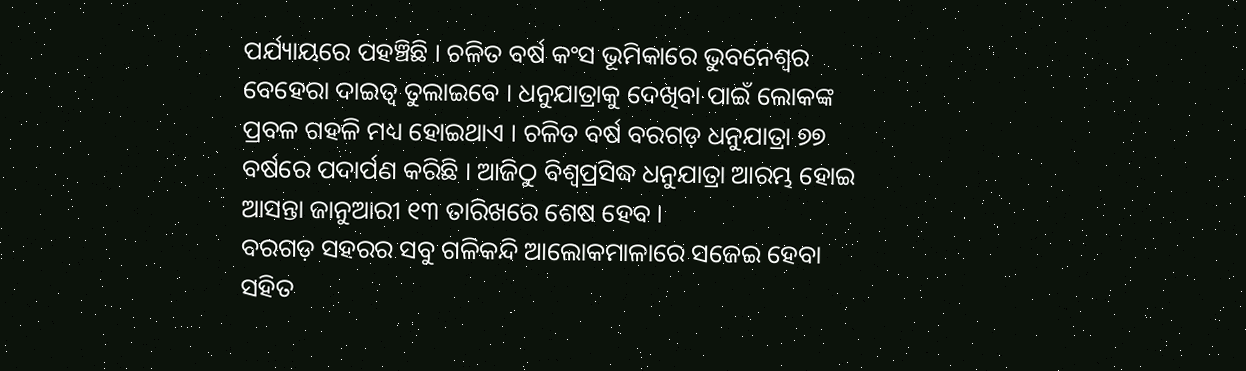ପର୍ଯ୍ୟାୟରେ ପହଞ୍ଚିଛି । ଚଳିତ ବର୍ଷ କଂସ ଭୂମିକାରେ ଭୁବନେଶ୍ୱର ବେହେରା ଦାଇତ୍ୱ ତୁଲାଇବେ । ଧନୁଯାତ୍ରାକୁ ଦେଖିବା ପାଇଁ ଲୋକଙ୍କ ପ୍ରବଳ ଗହଳି ମଧ୍ୟ ହୋଇଥାଏ । ଚଳିତ ବର୍ଷ ବରଗଡ଼ ଧନୁଯାତ୍ରା ୭୭ ବର୍ଷରେ ପଦାର୍ପଣ କରିଛି । ଆଜିଠୁ ବିଶ୍ବପ୍ରସିଦ୍ଧ ଧନୁଯାତ୍ରା ଆରମ୍ଭ ହୋଇ ଆସନ୍ତା ଜାନୁଆରୀ ୧୩ ତାରିଖରେ ଶେଷ ହେବ ।
ବରଗଡ଼ ସହରର ସବୁ ଗଳିକନ୍ଦି ଆଲୋକମାଳାରେ ସଜେଇ ହେବା ସହିତ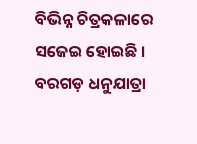ବିଭିନ୍ନ ଚିତ୍ରକଳାରେ ସଜେଇ ହୋଇଛି । ବରଗଡ଼ ଧନୁଯାତ୍ରା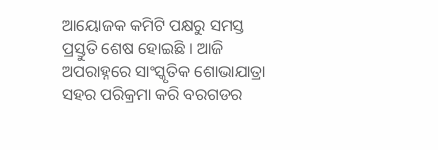ଆୟୋଜକ କମିଟି ପକ୍ଷରୁ ସମସ୍ତ ପ୍ରସ୍ତୁତି ଶେଷ ହୋଇଛି । ଆଜି ଅପରାହ୍ନରେ ସାଂସ୍କୃତିକ ଶୋଭାଯାତ୍ରା ସହର ପରିକ୍ରମା କରି ବରଗଡର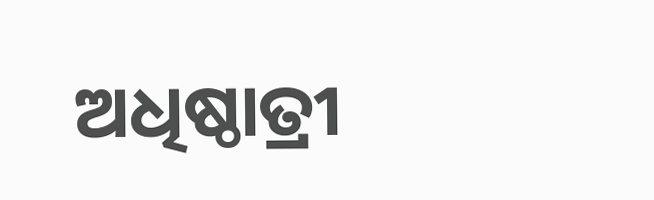ଅଧିଷ୍ଠାତ୍ରୀ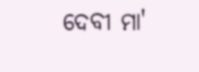ଦେବୀ ମା'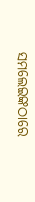ସମଲେଇଙ୍କଠାରେ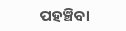ପହଞ୍ଚିବା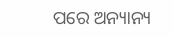ପରେ ଅନ୍ୟାନ୍ୟ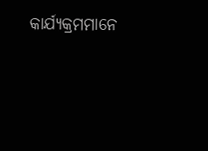କାର୍ଯ୍ୟକ୍ରମମାନେ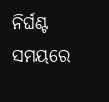ନିର୍ଘଣ୍ଟ ସମୟରେ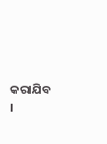କରାଯିବ ।